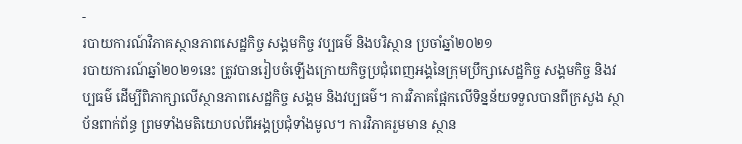-
របាយការណ៍វិភាគស្ថានភាពសេដ្ឋកិច្ច សង្គមកិច្ច វប្បធម៌ និងបរិស្ថាន ប្រចាំឆ្នាំ២០២១
របាយការណ៍ឆ្នាំ២០២១នេះ ត្រូវបានរៀបចំឡើងក្រោយកិច្ចប្រជុំពេញអង្គនៃក្រុមប្រឹក្សាសេដ្ឋកិច្ច សង្គមកិច្ច និងវប្បធម៌ ដើម្បីពិភាក្សាលើស្ថានភាពសេដ្ឋកិច្ច សង្គម និងវប្បធម៌។ ការវិភាគផ្អែកលើទិន្នន័យទទួលបានពីក្រសួង ស្ថាប័នពាក់ព័ន្ធ ព្រមទាំងមតិយោបល់ពីអង្គប្រជុំទាំងមូល។ ការវិភាគរួមមាន ស្ថាន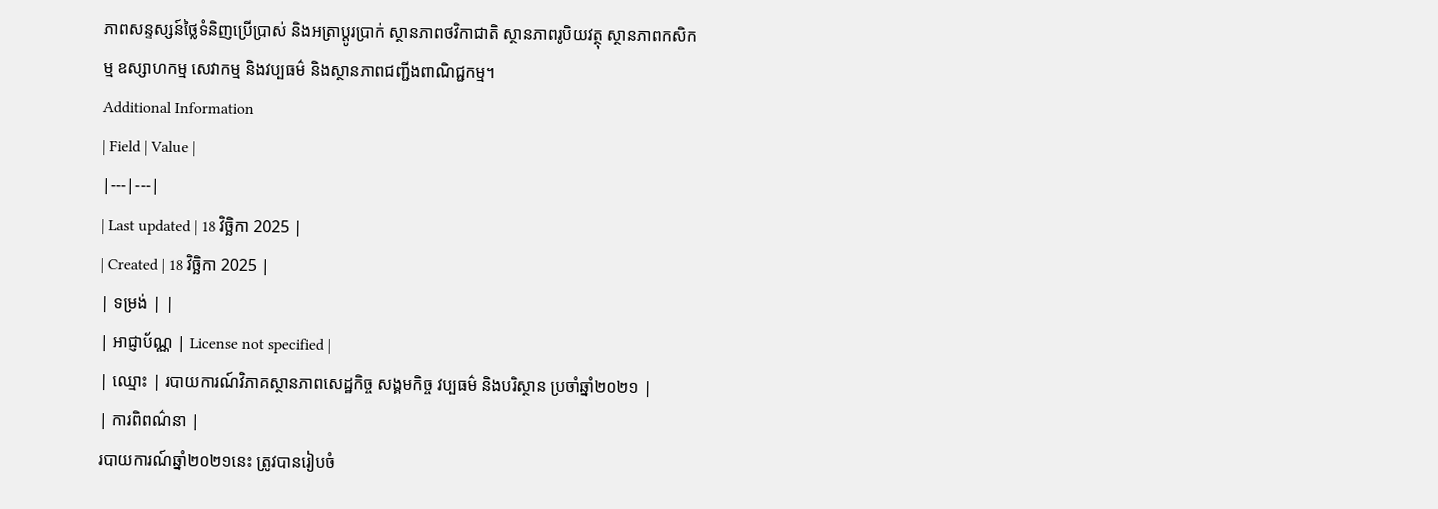ភាពសន្ទស្សន៍ថ្លៃទំនិញប្រើប្រាស់ និងអត្រាប្តូរប្រាក់ ស្ថានភាពថវិកាជាតិ ស្ថានភាពរូបិយវត្ថុ ស្ថានភាពកសិកម្ម ឧស្សាហកម្ម សេវាកម្ម និងវប្បធម៌ និងស្ថានភាពជញ្ជីងពាណិជ្ជកម្ម។
Additional Information
| Field | Value |
|---|---|
| Last updated | 18 វិច្ឆិកា 2025 |
| Created | 18 វិច្ឆិកា 2025 |
| ទម្រង់ | |
| អាជ្ញាប័ណ្ណ | License not specified |
| ឈ្មោះ | របាយការណ៍វិភាគស្ថានភាពសេដ្ឋកិច្ច សង្គមកិច្ច វប្បធម៌ និងបរិស្ថាន ប្រចាំឆ្នាំ២០២១ |
| ការពិពណ៌នា |
របាយការណ៍ឆ្នាំ២០២១នេះ ត្រូវបានរៀបចំ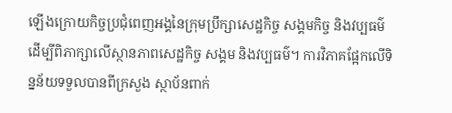ឡើងក្រោយកិច្ចប្រជុំពេញអង្គនៃក្រុមប្រឹក្សាសេដ្ឋកិច្ច សង្គមកិច្ច និងវប្បធម៌ ដើម្បីពិភាក្សាលើស្ថានភាពសេដ្ឋកិច្ច សង្គម និងវប្បធម៌។ ការវិភាគផ្អែកលើទិន្នន័យទទួលបានពីក្រសួង ស្ថាប័នពាក់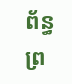ព័ន្ធ ព្រ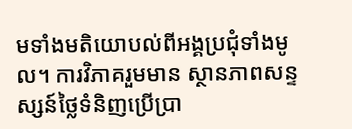មទាំងមតិយោបល់ពីអង្គប្រជុំទាំងមូល។ ការវិភាគរួមមាន ស្ថានភាពសន្ទស្សន៍ថ្លៃទំនិញប្រើប្រា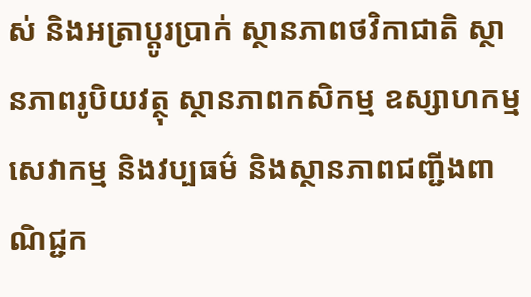ស់ និងអត្រាប្តូរប្រាក់ ស្ថានភាពថវិកាជាតិ ស្ថានភាពរូបិយវត្ថុ ស្ថានភាពកសិកម្ម ឧស្សាហកម្ម សេវាកម្ម និងវប្បធម៌ និងស្ថានភាពជញ្ជីងពាណិជ្ជក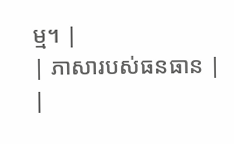ម្ម។ |
| ភាសារបស់ធនធាន |
|